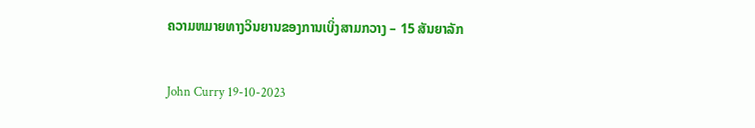ຄວາມຫມາຍທາງວິນຍານຂອງການເບິ່ງສາມກວາງ – 15 ສັນຍາລັກ

John Curry 19-10-2023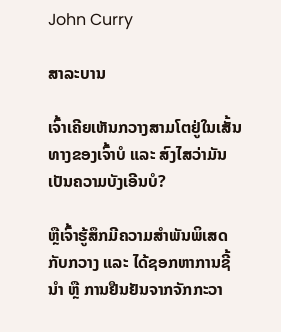John Curry

ສາລະບານ

ເຈົ້າເຄີຍເຫັນກວາງສາມໂຕຢູ່ໃນເສັ້ນທາງຂອງເຈົ້າບໍ ແລະ ສົງໄສວ່າມັນເປັນຄວາມບັງເອີນບໍ?

ຫຼືເຈົ້າຮູ້ສຶກມີຄວາມສໍາພັນພິເສດກັບກວາງ ແລະ ໄດ້ຊອກຫາການຊີ້ນໍາ ຫຼື ການຢືນຢັນຈາກຈັກກະວາ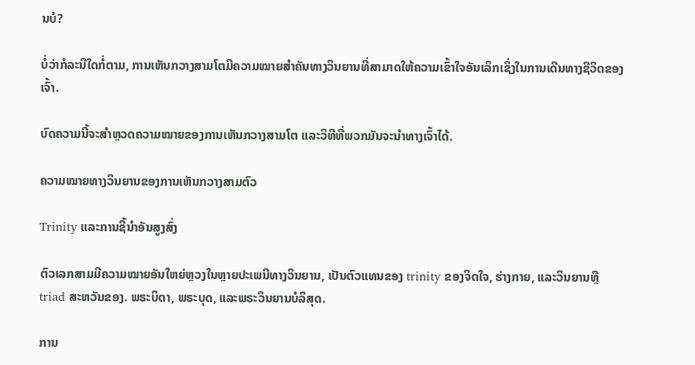ນບໍ?

ບໍ່ວ່າກໍລະນີໃດກໍ່ຕາມ, ການເຫັນກວາງສາມໂຕມີຄວາມໝາຍສຳຄັນທາງວິນຍານທີ່ສາມາດໃຫ້ຄວາມເຂົ້າໃຈອັນເລິກເຊິ່ງໃນການເດີນທາງຊີວິດຂອງເຈົ້າ.

ບົດຄວາມນີ້ຈະສຳຫຼວດຄວາມໝາຍຂອງການເຫັນກວາງສາມໂຕ ແລະວິທີທີ່ພວກມັນຈະນຳທາງເຈົ້າໄດ້.

ຄວາມໝາຍທາງວິນຍານຂອງການເຫັນກວາງສາມຕົວ

Trinity ແລະການຊີ້ນໍາອັນສູງສົ່ງ

ຕົວເລກສາມມີຄວາມໝາຍອັນໃຫຍ່ຫຼວງໃນຫຼາຍປະເພນີທາງວິນຍານ, ເປັນຕົວແທນຂອງ trinity ຂອງຈິດໃຈ, ຮ່າງກາຍ, ແລະວິນຍານຫຼື triad ສະຫວັນຂອງ. ພຣະບິດາ, ພຣະບຸດ, ແລະພຣະວິນຍານບໍລິສຸດ.

ການ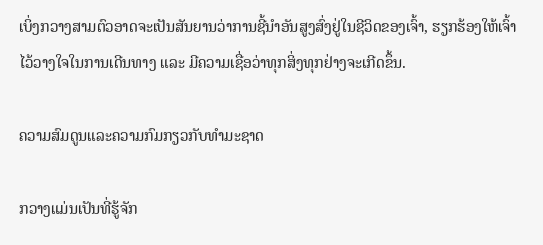ເບິ່ງກວາງສາມຕົວອາດຈະເປັນສັນຍານວ່າການຊີ້ນໍາອັນສູງສົ່ງຢູ່ໃນຊີວິດຂອງເຈົ້າ, ຮຽກຮ້ອງໃຫ້ເຈົ້າໄວ້ວາງໃຈໃນການເດີນທາງ ແລະ ມີຄວາມເຊື່ອວ່າທຸກສິ່ງທຸກຢ່າງຈະເກີດຂຶ້ນ.

ຄວາມສົມດູນແລະຄວາມກົມກຽວກັບທໍາມະຊາດ

ກວາງແມ່ນເປັນທີ່ຮູ້ຈັກ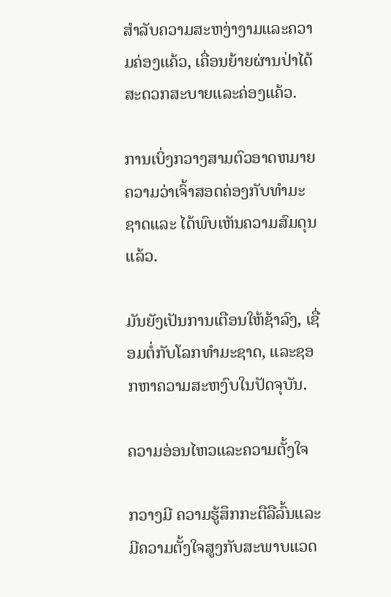ສໍາລັບຄວາມສະຫງ່າງາມແລະຄວາມຄ່ອງແຄ້ວ, ເຄື່ອນຍ້າຍຜ່ານປ່າໄດ້ສະດວກສະບາຍແລະຄ່ອງແຄ້ວ.

ການເບິ່ງກວາງສາມຕົວອາດຫມາຍຄວາມວ່າເຈົ້າສອດຄ່ອງກັບທໍາມະຊາດແລະ ໄດ້ພົບເຫັນຄວາມສົມດຸນແລ້ວ.

ມັນຍັງເປັນການເຕືອນໃຫ້ຊ້າລົງ, ເຊື່ອມຕໍ່ກັບໂລກທໍາມະຊາດ, ແລະຊອກຫາຄວາມສະຫງົບໃນປັດຈຸບັນ.

ຄວາມອ່ອນໄຫວແລະຄວາມຕັ້ງໃຈ

ກວາງມີ ຄວາມຮູ້ສຶກກະຕືລືລົ້ນແລະມີຄວາມຕັ້ງໃຈສູງກັບສະພາບແວດ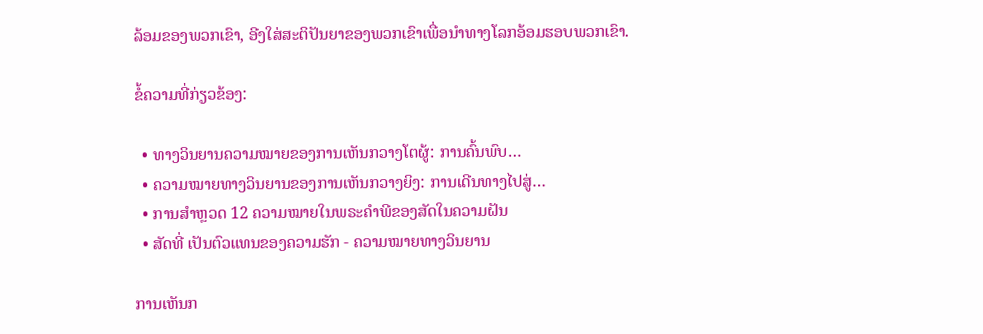ລ້ອມຂອງພວກເຂົາ, ອີງໃສ່ສະຕິປັນຍາຂອງພວກເຂົາເພື່ອນໍາທາງໂລກອ້ອມຮອບພວກເຂົາ.

ຂໍ້ຄວາມທີ່ກ່ຽວຂ້ອງ:

  • ທາງວິນຍານຄວາມໝາຍຂອງການເຫັນກວາງໂຕຜູ້: ການຄົ້ນພົບ…
  • ຄວາມໝາຍທາງວິນຍານຂອງການເຫັນກວາງຍິງ: ການເດີນທາງໄປສູ່…
  • ການສຳຫຼວດ 12 ຄວາມໝາຍໃນພຣະຄຳພີຂອງສັດໃນຄວາມຝັນ
  • ສັດທີ່ ເປັນຕົວແທນຂອງຄວາມຮັກ - ຄວາມໝາຍທາງວິນຍານ

ການເຫັນກ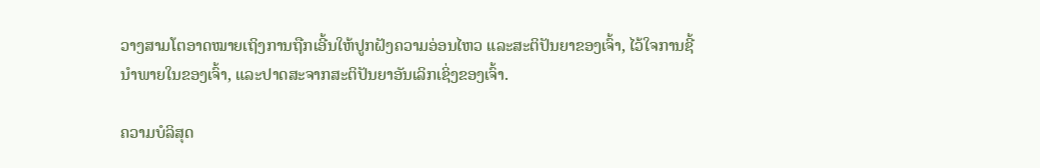ວາງສາມໂຕອາດໝາຍເຖິງການຖືກເອີ້ນໃຫ້ປູກຝັງຄວາມອ່ອນໄຫວ ແລະສະຕິປັນຍາຂອງເຈົ້າ, ໄວ້ໃຈການຊີ້ນໍາພາຍໃນຂອງເຈົ້າ, ແລະປາດສະຈາກສະຕິປັນຍາອັນເລິກເຊິ່ງຂອງເຈົ້າ.

ຄວາມບໍລິສຸດ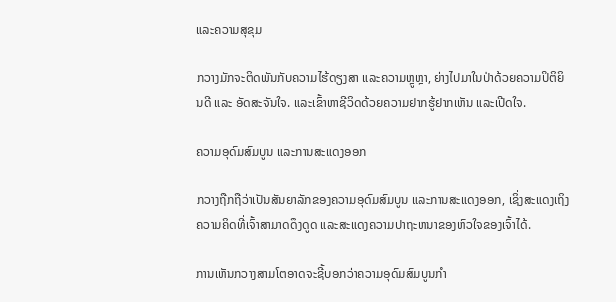ແລະຄວາມສຸຂຸມ

ກວາງມັກຈະຕິດພັນກັບຄວາມໄຮ້ດຽງສາ ແລະຄວາມຫຼູຫຼາ, ຍ່າງໄປມາໃນປ່າດ້ວຍຄວາມປິຕິຍິນດີ ແລະ ອັດສະຈັນໃຈ. ແລະເຂົ້າຫາຊີວິດດ້ວຍຄວາມຢາກຮູ້ຢາກເຫັນ ແລະເປີດໃຈ.

ຄວາມອຸດົມສົມບູນ ແລະການສະແດງອອກ

ກວາງຖືກຖືວ່າເປັນສັນຍາລັກຂອງຄວາມອຸດົມສົມບູນ ແລະການສະແດງອອກ, ເຊິ່ງສະແດງເຖິງຄວາມຄິດທີ່ເຈົ້າສາມາດດຶງດູດ ແລະສະແດງຄວາມປາຖະຫນາຂອງຫົວໃຈຂອງເຈົ້າໄດ້.

ການເຫັນກວາງສາມໂຕອາດຈະຊີ້ບອກວ່າຄວາມອຸດົມສົມບູນກຳ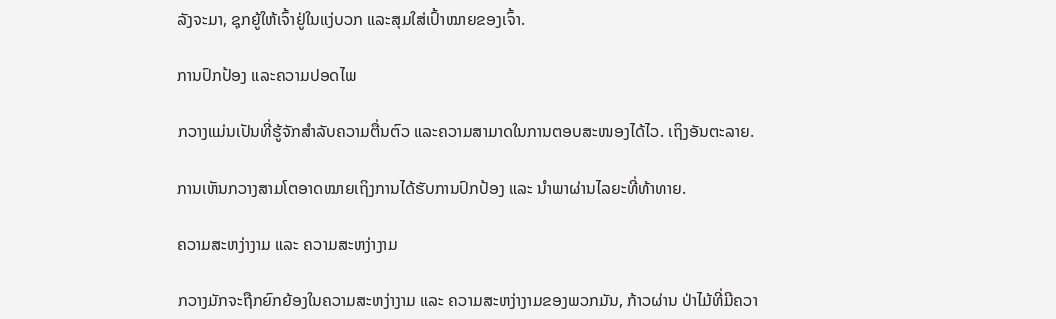ລັງຈະມາ, ຊຸກຍູ້ໃຫ້ເຈົ້າຢູ່ໃນແງ່ບວກ ແລະສຸມໃສ່ເປົ້າໝາຍຂອງເຈົ້າ.

ການປົກປ້ອງ ແລະຄວາມປອດໄພ

ກວາງແມ່ນເປັນທີ່ຮູ້ຈັກສຳລັບຄວາມຕື່ນຕົວ ແລະຄວາມສາມາດໃນການຕອບສະໜອງໄດ້ໄວ. ເຖິງອັນຕະລາຍ.

ການເຫັນກວາງສາມໂຕອາດໝາຍເຖິງການໄດ້ຮັບການປົກປ້ອງ ແລະ ນຳພາຜ່ານໄລຍະທີ່ທ້າທາຍ.

ຄວາມສະຫງ່າງາມ ແລະ ຄວາມສະຫງ່າງາມ

ກວາງມັກຈະຖືກຍົກຍ້ອງໃນຄວາມສະຫງ່າງາມ ແລະ ຄວາມສະຫງ່າງາມຂອງພວກມັນ, ກ້າວຜ່ານ ປ່າໄມ້ທີ່ມີຄວາ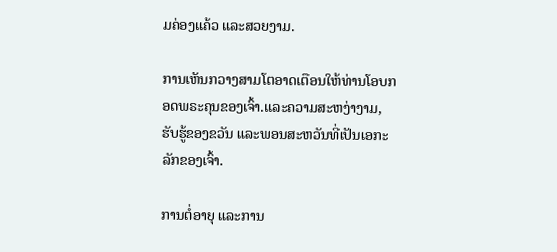ມຄ່ອງແຄ້ວ ແລະສວຍງາມ.

ການເຫັນກວາງສາມໂຕອາດເຕືອນໃຫ້ທ່ານໂອບກອດພຣະຄຸນຂອງເຈົ້າ.ແລະຄວາມສະຫງ່າງາມ, ຮັບຮູ້ຂອງຂວັນ ແລະພອນສະຫວັນທີ່ເປັນເອກະລັກຂອງເຈົ້າ.

ການຕໍ່ອາຍຸ ແລະການ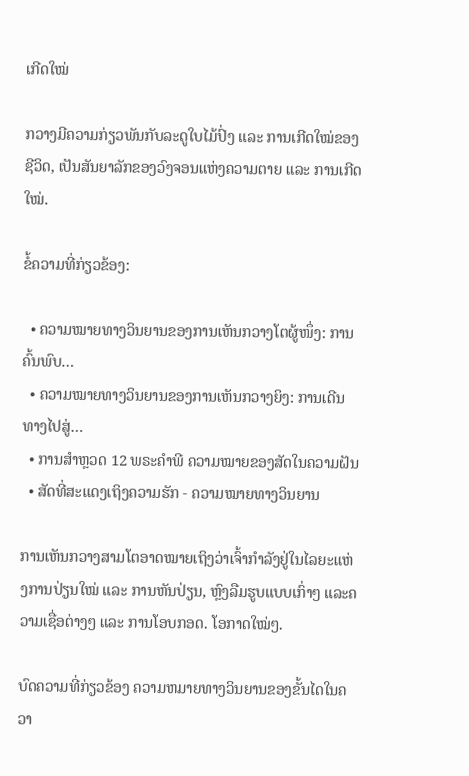ເກີດໃໝ່

ກວາງມີຄວາມກ່ຽວພັນກັບລະດູໃບໄມ້ປົ່ງ ແລະ ການເກີດໃໝ່ຂອງຊີວິດ, ເປັນສັນຍາລັກຂອງວົງຈອນແຫ່ງຄວາມຕາຍ ແລະ ການເກີດໃໝ່.

ຂໍ້ຄວາມທີ່ກ່ຽວຂ້ອງ:

  • ຄວາມໝາຍທາງວິນຍານຂອງການເຫັນກວາງໂຕຜູ້ໜຶ່ງ: ການຄົ້ນພົບ…
  • ຄວາມໝາຍທາງວິນຍານຂອງການເຫັນກວາງຍິງ: ການເດີນທາງໄປສູ່…
  • ການສຳຫຼວດ 12 ພຣະຄຳພີ ຄວາມໝາຍຂອງສັດໃນຄວາມຝັນ
  • ສັດທີ່ສະແດງເຖິງຄວາມຮັກ - ຄວາມໝາຍທາງວິນຍານ

ການເຫັນກວາງສາມໂຕອາດໝາຍເຖິງວ່າເຈົ້າກຳລັງຢູ່ໃນໄລຍະແຫ່ງການປ່ຽນໃໝ່ ແລະ ການຫັນປ່ຽນ, ຫຼົງລືມຮູບແບບເກົ່າໆ ແລະຄວາມເຊື່ອຕ່າງໆ ແລະ ການໂອບກອດ. ໂອກາດໃໝ່ໆ.

ບົດຄວາມທີ່ກ່ຽວຂ້ອງ ຄວາມຫມາຍທາງວິນຍານຂອງຂັ້ນໄດໃນຄວາ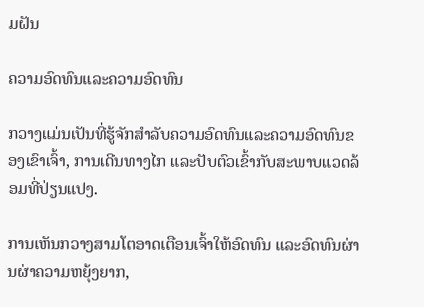ມຝັນ

ຄວາມອົດທົນແລະຄວາມອົດທົນ

ກວາງແມ່ນເປັນທີ່ຮູ້ຈັກສໍາລັບຄວາມອົດທົນແລະຄວາມອົດທົນຂອງເຂົາເຈົ້າ, ການເດີນທາງໄກ ແລະປັບຕົວເຂົ້າກັບສະພາບແວດລ້ອມທີ່ປ່ຽນແປງ.

ການເຫັນກວາງສາມໂຕອາດເຕືອນເຈົ້າໃຫ້ອົດທົນ ແລະອົດທົນຜ່ານຜ່າຄວາມຫຍຸ້ງຍາກ,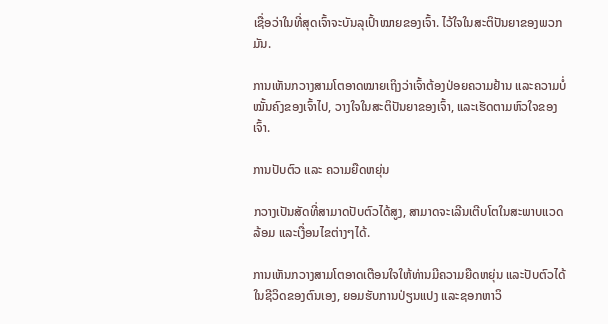ເຊື່ອວ່າໃນທີ່ສຸດເຈົ້າຈະບັນລຸເປົ້າໝາຍຂອງເຈົ້າ. ໄວ້ໃຈໃນສະຕິປັນຍາຂອງພວກມັນ.

ການເຫັນກວາງສາມໂຕອາດໝາຍເຖິງວ່າເຈົ້າຕ້ອງປ່ອຍຄວາມຢ້ານ ແລະຄວາມບໍ່ໝັ້ນຄົງຂອງເຈົ້າໄປ, ວາງໃຈໃນສະຕິປັນຍາຂອງເຈົ້າ, ແລະເຮັດຕາມຫົວໃຈຂອງເຈົ້າ.

ການປັບຕົວ ແລະ ຄວາມຍືດຫຍຸ່ນ

ກວາງເປັນສັດທີ່ສາມາດປັບຕົວໄດ້ສູງ, ສາມາດຈະເລີນເຕີບໂຕໃນສະພາບແວດລ້ອມ ແລະເງື່ອນໄຂຕ່າງໆໄດ້.

ການເຫັນກວາງສາມໂຕອາດເຕືອນໃຈໃຫ້ທ່ານມີຄວາມຍືດຫຍຸ່ນ ແລະປັບຕົວໄດ້ໃນຊີວິດຂອງຕົນເອງ, ຍອມຮັບການປ່ຽນແປງ ແລະຊອກຫາວິ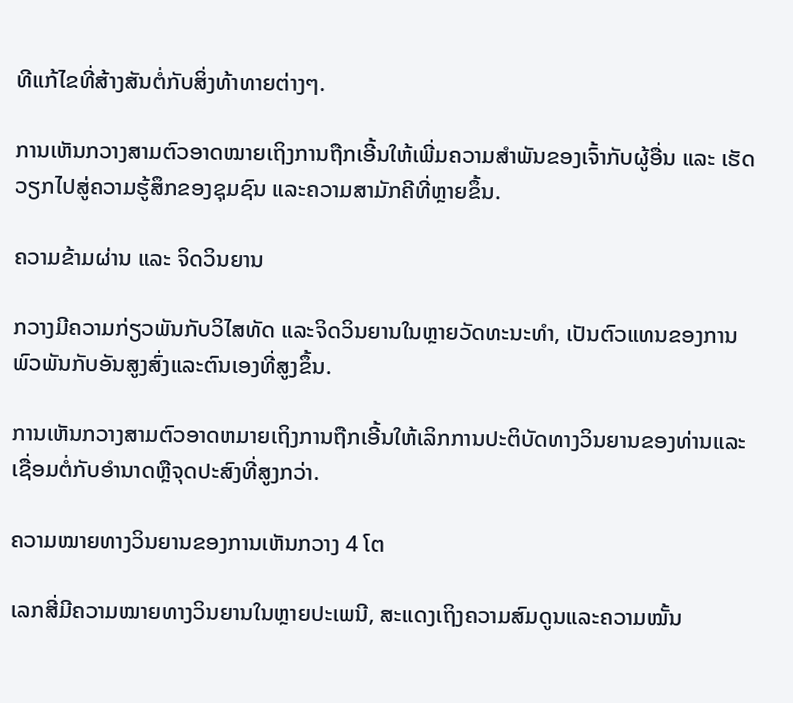ທີແກ້ໄຂທີ່ສ້າງສັນຕໍ່ກັບສິ່ງທ້າທາຍຕ່າງໆ.

ການເຫັນກວາງສາມຕົວອາດໝາຍເຖິງການຖືກເອີ້ນໃຫ້ເພີ່ມຄວາມສຳພັນຂອງເຈົ້າກັບຜູ້ອື່ນ ແລະ ເຮັດວຽກໄປສູ່ຄວາມຮູ້ສຶກຂອງຊຸມຊົນ ແລະຄວາມສາມັກຄີທີ່ຫຼາຍຂຶ້ນ.

ຄວາມຂ້າມຜ່ານ ແລະ ຈິດວິນຍານ

ກວາງມີຄວາມກ່ຽວພັນກັບວິໄສທັດ ແລະຈິດວິນຍານໃນຫຼາຍວັດທະນະທໍາ, ເປັນຕົວແທນຂອງການພົວພັນກັບອັນສູງສົ່ງແລະຕົນເອງທີ່ສູງຂຶ້ນ.

ການເຫັນກວາງສາມຕົວອາດຫມາຍເຖິງການຖືກເອີ້ນໃຫ້ເລິກການປະຕິບັດທາງວິນຍານຂອງທ່ານແລະເຊື່ອມຕໍ່ກັບອໍານາດຫຼືຈຸດປະສົງທີ່ສູງກວ່າ.

ຄວາມໝາຍທາງວິນຍານຂອງການເຫັນກວາງ 4 ໂຕ

ເລກສີ່ມີຄວາມໝາຍທາງວິນຍານໃນຫຼາຍປະເພນີ, ສະແດງເຖິງຄວາມສົມດູນແລະຄວາມໝັ້ນ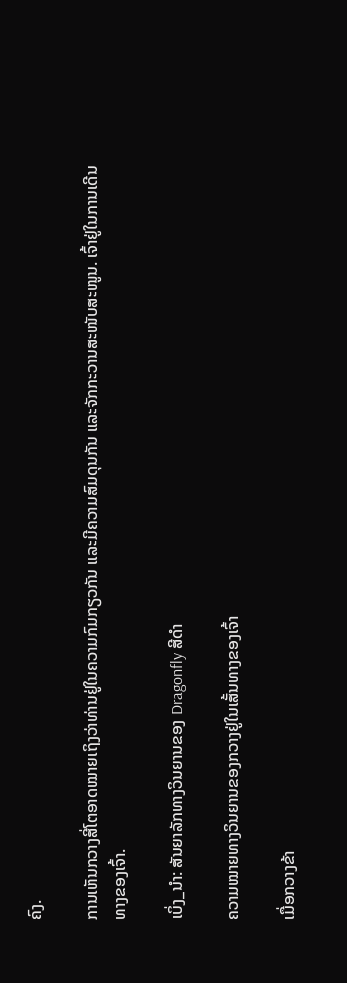ຄົງ.

ການເຫັນກວາງສີ່ໂຕອາດໝາຍເຖິງວ່າທ່ານຢູ່ໃນຄວາມກົມກຽວກັນ ແລະມີຄວາມສົມດຸນກັນ ແລະຈັກກະວານສະໜັບສະໜູນ. ເຈົ້າຢູ່ໃນການເດີນທາງຂອງເຈົ້າ.

ເບິ່ງ_ນຳ: ສັນຍາລັກທາງວິນຍານຂອງ Dragonfly ສີດໍາ

ຄວາມໝາຍທາງວິນຍານຂອງກວາງຢູ່ໃນເສັ້ນທາງຂອງເຈົ້າ

ເມື່ອກວາງຂ້າ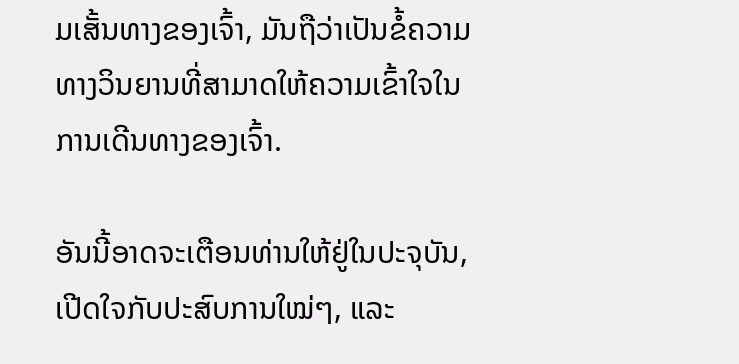ມເສັ້ນທາງຂອງເຈົ້າ, ມັນຖືວ່າເປັນຂໍ້ຄວາມທາງວິນຍານທີ່ສາມາດໃຫ້ຄວາມເຂົ້າໃຈໃນການເດີນທາງຂອງເຈົ້າ.

ອັນນີ້ອາດຈະເຕືອນທ່ານໃຫ້ຢູ່ໃນປະຈຸບັນ, ເປີດໃຈກັບປະສົບການໃໝ່ໆ, ແລະ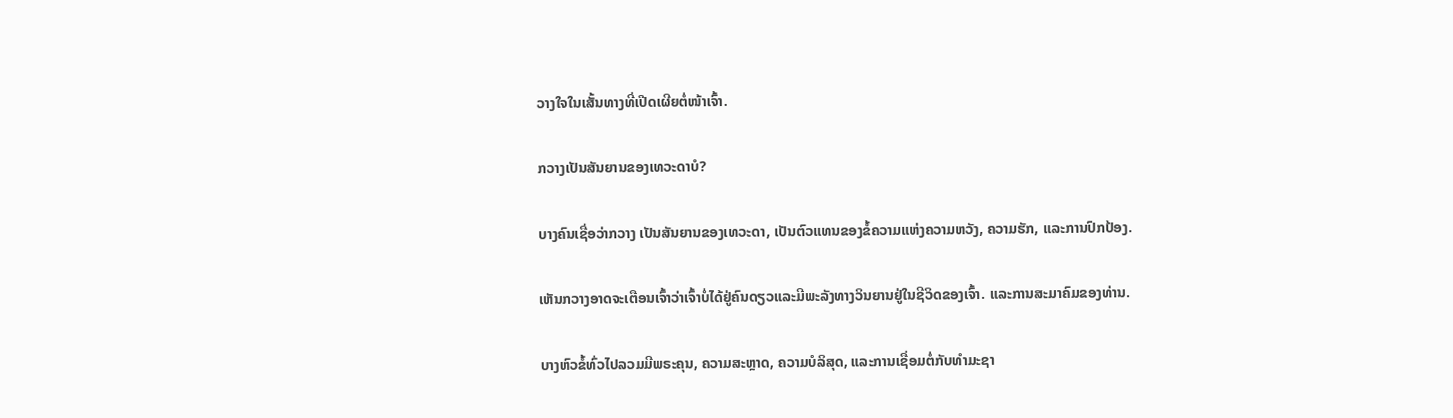ວາງໃຈໃນເສັ້ນທາງທີ່ເປີດເຜີຍຕໍ່ໜ້າເຈົ້າ.

ກວາງເປັນສັນຍານຂອງເທວະດາບໍ?

ບາງຄົນເຊື່ອວ່າກວາງ ເປັນສັນຍານຂອງເທວະດາ, ເປັນຕົວແທນຂອງຂໍ້ຄວາມແຫ່ງຄວາມຫວັງ, ຄວາມຮັກ, ແລະການປົກປ້ອງ.

ເຫັນກວາງອາດຈະເຕືອນເຈົ້າວ່າເຈົ້າບໍ່ໄດ້ຢູ່ຄົນດຽວແລະມີພະລັງທາງວິນຍານຢູ່ໃນຊີວິດຂອງເຈົ້າ. ແລະການສະມາຄົມຂອງທ່ານ.

ບາງຫົວຂໍ້ທົ່ວໄປລວມມີພຣະຄຸນ, ຄວາມສະຫຼາດ, ຄວາມບໍລິສຸດ, ແລະການເຊື່ອມຕໍ່ກັບທໍາມະຊາ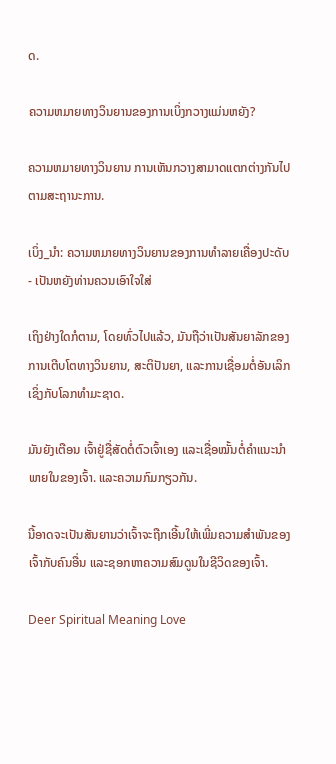ດ.

ຄວາມຫມາຍທາງວິນຍານຂອງການເບິ່ງກວາງແມ່ນຫຍັງ?

ຄວາມຫມາຍທາງວິນຍານ ການເຫັນກວາງສາມາດແຕກຕ່າງກັນໄປຕາມສະຖານະການ.

ເບິ່ງ_ນຳ: ຄວາມຫມາຍທາງວິນຍານຂອງການທໍາລາຍເຄື່ອງປະດັບ - ເປັນຫຍັງທ່ານຄວນເອົາໃຈໃສ່

ເຖິງຢ່າງໃດກໍຕາມ, ໂດຍທົ່ວໄປແລ້ວ, ມັນຖືວ່າເປັນສັນຍາລັກຂອງການເຕີບໂຕທາງວິນຍານ, ສະຕິປັນຍາ, ແລະການເຊື່ອມຕໍ່ອັນເລິກເຊິ່ງກັບໂລກທໍາມະຊາດ.

ມັນຍັງເຕືອນ ເຈົ້າຢູ່ຊື່ສັດຕໍ່ຕົວເຈົ້າເອງ ແລະເຊື່ອໝັ້ນຕໍ່ຄຳແນະນຳພາຍໃນຂອງເຈົ້າ. ແລະຄວາມກົມກຽວກັນ.

ນີ້ອາດຈະເປັນສັນຍານວ່າເຈົ້າຈະຖືກເອີ້ນໃຫ້ເພີ່ມຄວາມສຳພັນຂອງເຈົ້າກັບຄົນອື່ນ ແລະຊອກຫາຄວາມສົມດູນໃນຊີວິດຂອງເຈົ້າ.

Deer Spiritual Meaning Love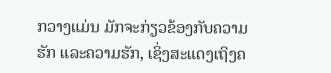ກວາງແມ່ນ ມັກຈະກ່ຽວຂ້ອງກັບຄວາມຮັກ ແລະຄວາມຮັກ, ເຊິ່ງສະແດງເຖິງຄ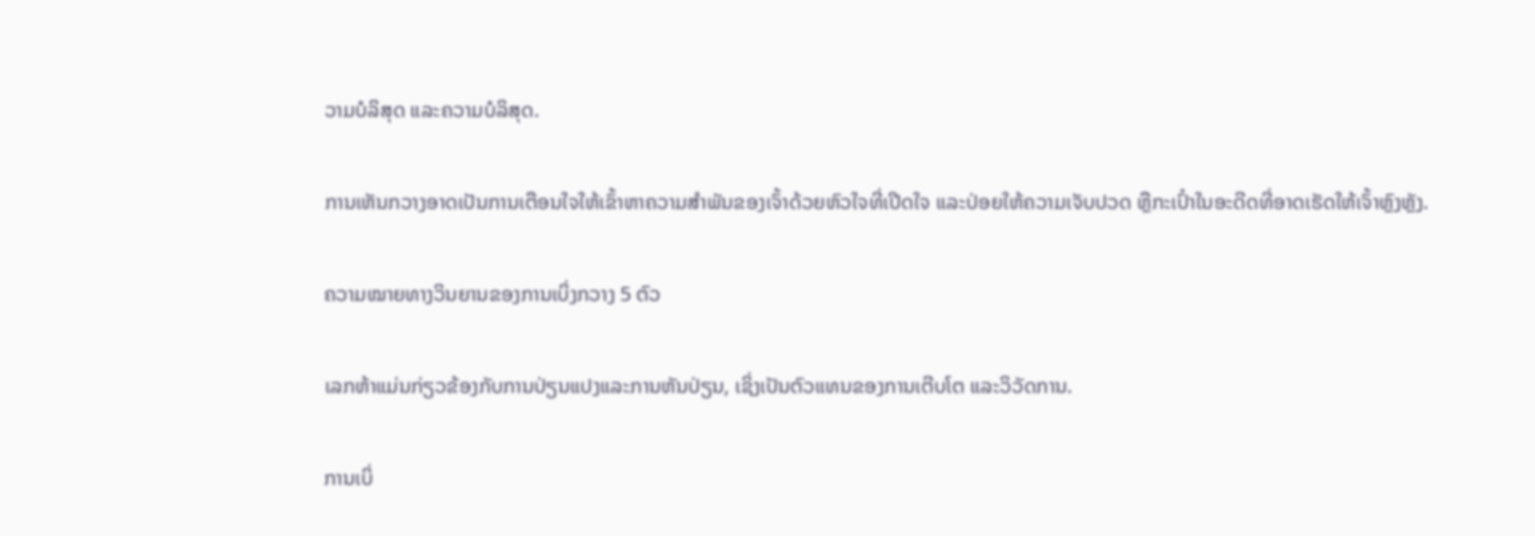ວາມບໍລິສຸດ ແລະຄວາມບໍລິສຸດ.

ການເຫັນກວາງອາດເປັນການເຕືອນໃຈໃຫ້ເຂົ້າຫາຄວາມສໍາພັນຂອງເຈົ້າດ້ວຍຫົວໃຈທີ່ເປີດໃຈ ແລະປ່ອຍໃຫ້ຄວາມເຈັບປວດ ຫຼືກະເປົ໋າໃນອະດີດທີ່ອາດເຮັດໃຫ້ເຈົ້າຫຼົງຫຼັງ.

ຄວາມໝາຍທາງວິນຍານຂອງການເບິ່ງກວາງ 5 ຕົວ

ເລກຫ້າແມ່ນກ່ຽວຂ້ອງກັບການປ່ຽນແປງແລະການຫັນປ່ຽນ, ເຊິ່ງເປັນຕົວແທນຂອງການເຕີບໂຕ ແລະວິວັດການ.

ການເບິ່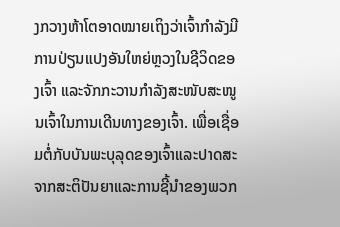ງກວາງຫ້າໂຕອາດໝາຍເຖິງວ່າເຈົ້າກຳລັງມີການປ່ຽນແປງອັນໃຫຍ່ຫຼວງໃນຊີວິດຂອງເຈົ້າ ແລະຈັກກະວານກຳລັງສະໜັບສະໜູນເຈົ້າໃນການເດີນທາງຂອງເຈົ້າ. ເພື່ອເຊື່ອມຕໍ່ກັບບັນພະບຸລຸດຂອງເຈົ້າແລະປາດສະຈາກສະຕິປັນຍາແລະການຊີ້ນໍາຂອງພວກ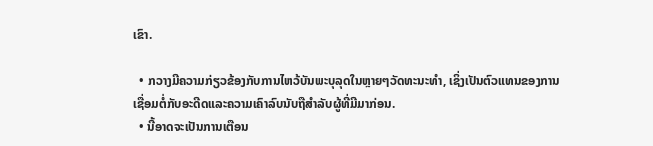ເຂົາ.

  • ກວາງມີຄວາມກ່ຽວຂ້ອງກັບການໄຫວ້ບັນພະບຸລຸດໃນຫຼາຍໆວັດທະນະທໍາ, ເຊິ່ງເປັນຕົວແທນຂອງການເຊື່ອມຕໍ່ກັບອະດີດແລະຄວາມເຄົາລົບນັບຖືສໍາລັບຜູ້ທີ່ມີມາກ່ອນ.
  • ນີ້ອາດຈະເປັນການເຕືອນ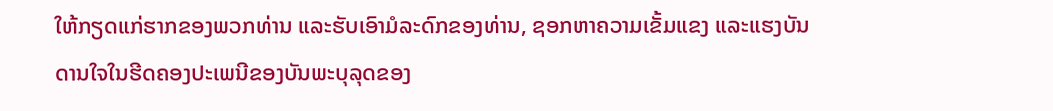ໃຫ້ກຽດແກ່ຮາກຂອງພວກທ່ານ ແລະຮັບເອົາມໍລະດົກຂອງທ່ານ, ຊອກຫາຄວາມເຂັ້ມແຂງ ແລະແຮງບັນດານໃຈໃນຮີດຄອງປະເພນີຂອງບັນພະບຸລຸດຂອງ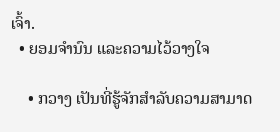ເຈົ້າ.
  • ຍອມຈຳນົນ ແລະຄວາມໄວ້ວາງໃຈ

    • ກວາງ ເປັນທີ່ຮູ້ຈັກສໍາລັບຄວາມສາມາດ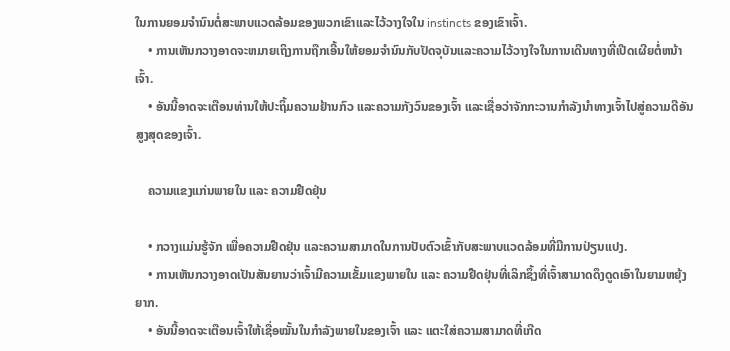ໃນການຍອມຈໍານົນຕໍ່ສະພາບແວດລ້ອມຂອງພວກເຂົາແລະໄວ້ວາງໃຈໃນ instincts ຂອງເຂົາເຈົ້າ.
    • ການເຫັນກວາງອາດຈະຫມາຍເຖິງການຖືກເອີ້ນໃຫ້ຍອມຈໍານົນກັບປັດຈຸບັນແລະຄວາມໄວ້ວາງໃຈໃນການເດີນທາງທີ່ເປີດເຜີຍຕໍ່ຫນ້າເຈົ້າ.
    • ອັນນີ້ອາດຈະເຕືອນທ່ານໃຫ້ປະຖິ້ມຄວາມຢ້ານກົວ ແລະຄວາມກັງວົນຂອງເຈົ້າ ແລະເຊື່ອວ່າຈັກກະວານກຳລັງນຳທາງເຈົ້າໄປສູ່ຄວາມດີອັນສູງສຸດຂອງເຈົ້າ.

    ຄວາມແຂງແກ່ນພາຍໃນ ແລະ ຄວາມຢືດຢຸ່ນ

    • ກວາງແມ່ນຮູ້ຈັກ ເພື່ອຄວາມຢືດຢຸ່ນ ແລະຄວາມສາມາດໃນການປັບຕົວເຂົ້າກັບສະພາບແວດລ້ອມທີ່ມີການປ່ຽນແປງ.
    • ການເຫັນກວາງອາດເປັນສັນຍານວ່າເຈົ້າມີຄວາມເຂັ້ມແຂງພາຍໃນ ແລະ ຄວາມຢືດຢຸ່ນທີ່ເລິກຊຶ້ງທີ່ເຈົ້າສາມາດດຶງດູດເອົາໃນຍາມຫຍຸ້ງຍາກ.
    • ອັນນີ້ອາດຈະເຕືອນເຈົ້າໃຫ້ເຊື່ອໝັ້ນໃນກຳລັງພາຍໃນຂອງເຈົ້າ ແລະ ແຕະໃສ່ຄວາມສາມາດທີ່ເກີດ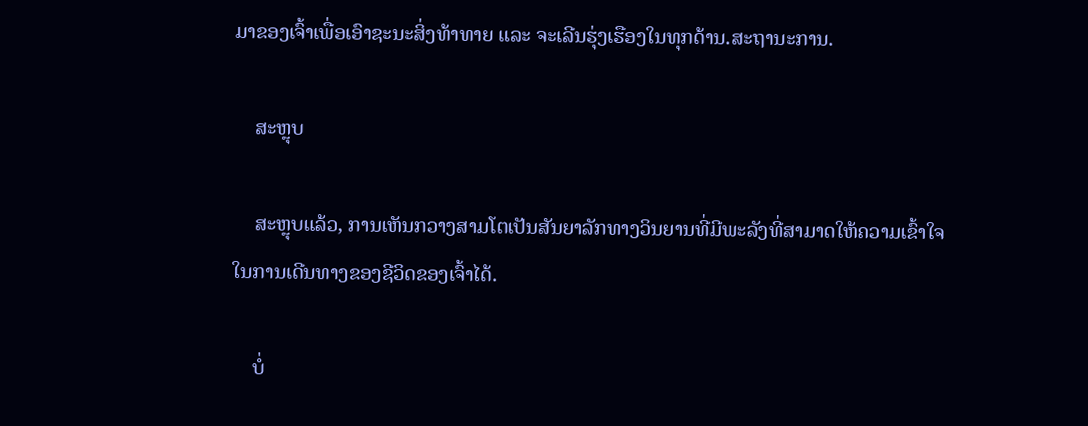ມາຂອງເຈົ້າເພື່ອເອົາຊະນະສິ່ງທ້າທາຍ ແລະ ຈະເລີນຮຸ່ງເຮືອງໃນທຸກດ້ານ.ສະຖານະການ.

    ສະຫຼຸບ

    ສະຫຼຸບແລ້ວ, ການເຫັນກວາງສາມໂຕເປັນສັນຍາລັກທາງວິນຍານທີ່ມີພະລັງທີ່ສາມາດໃຫ້ຄວາມເຂົ້າໃຈໃນການເດີນທາງຂອງຊີວິດຂອງເຈົ້າໄດ້.

    ບໍ່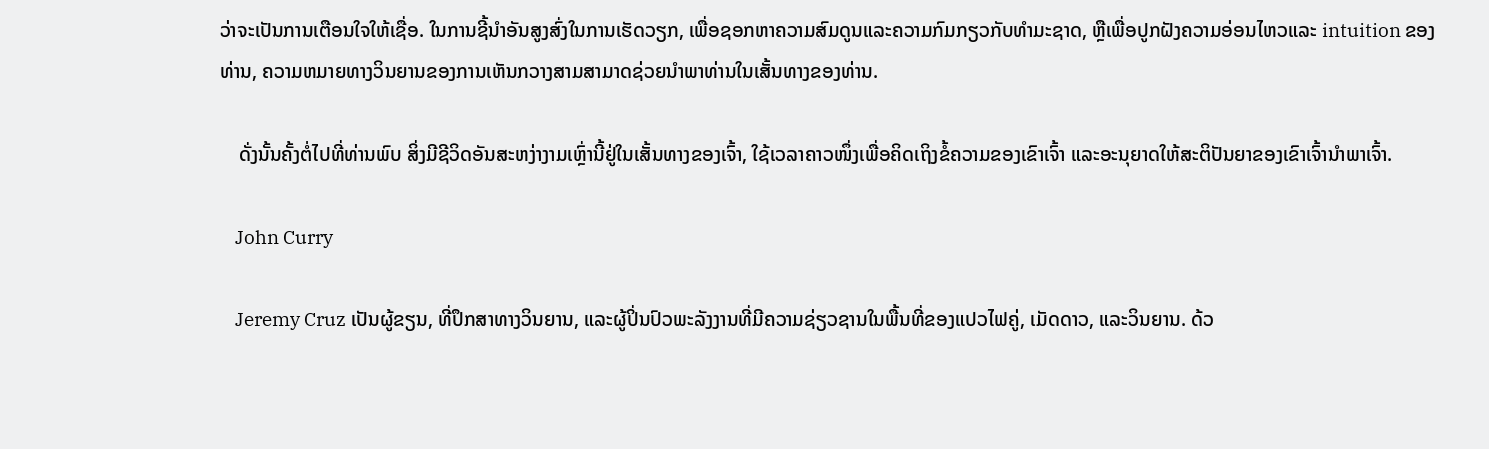ວ່າຈະເປັນການເຕືອນໃຈໃຫ້ເຊື່ອ. ໃນການຊີ້ນໍາອັນສູງສົ່ງໃນການເຮັດວຽກ, ເພື່ອຊອກຫາຄວາມສົມດູນແລະຄວາມກົມກຽວກັບທໍາມະຊາດ, ຫຼືເພື່ອປູກຝັງຄວາມອ່ອນໄຫວແລະ intuition ຂອງທ່ານ, ຄວາມຫມາຍທາງວິນຍານຂອງການເຫັນກວາງສາມສາມາດຊ່ວຍນໍາພາທ່ານໃນເສັ້ນທາງຂອງທ່ານ.

    ດັ່ງນັ້ນຄັ້ງຕໍ່ໄປທີ່ທ່ານພົບ ສິ່ງມີຊີວິດອັນສະຫງ່າງາມເຫຼົ່ານີ້ຢູ່ໃນເສັ້ນທາງຂອງເຈົ້າ, ໃຊ້ເວລາຄາວໜຶ່ງເພື່ອຄິດເຖິງຂໍ້ຄວາມຂອງເຂົາເຈົ້າ ແລະອະນຸຍາດໃຫ້ສະຕິປັນຍາຂອງເຂົາເຈົ້ານໍາພາເຈົ້າ.

    John Curry

    Jeremy Cruz ເປັນຜູ້ຂຽນ, ທີ່ປຶກສາທາງວິນຍານ, ແລະຜູ້ປິ່ນປົວພະລັງງານທີ່ມີຄວາມຊ່ຽວຊານໃນພື້ນທີ່ຂອງແປວໄຟຄູ່, ເມັດດາວ, ແລະວິນຍານ. ດ້ວ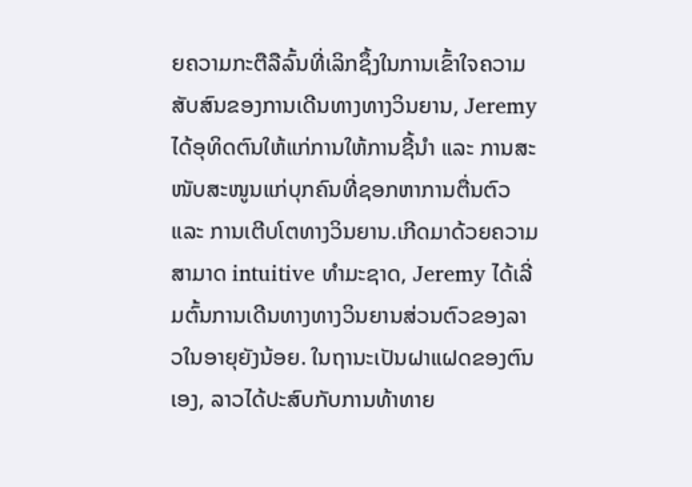ຍຄວາມກະຕືລືລົ້ນທີ່ເລິກຊຶ້ງໃນການເຂົ້າໃຈຄວາມສັບສົນຂອງການເດີນທາງທາງວິນຍານ, Jeremy ໄດ້ອຸທິດຕົນໃຫ້ແກ່ການໃຫ້ການຊີ້ນຳ ແລະ ການສະໜັບສະໜູນແກ່ບຸກຄົນທີ່ຊອກຫາການຕື່ນຕົວ ແລະ ການເຕີບໂຕທາງວິນຍານ.ເກີດມາດ້ວຍຄວາມສາມາດ intuitive ທໍາມະຊາດ, Jeremy ໄດ້ເລີ່ມຕົ້ນການເດີນທາງທາງວິນຍານສ່ວນຕົວຂອງລາວໃນອາຍຸຍັງນ້ອຍ. ໃນຖານະເປັນຝາແຝດຂອງຕົນເອງ, ລາວໄດ້ປະສົບກັບການທ້າທາຍ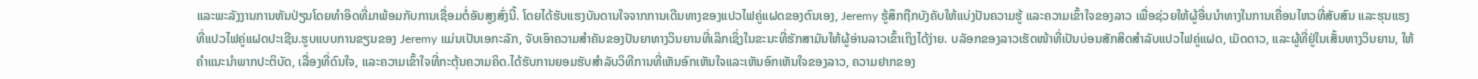ແລະພະລັງງານການຫັນປ່ຽນໂດຍທໍາອິດທີ່ມາພ້ອມກັບການເຊື່ອມຕໍ່ອັນສູງສົ່ງນີ້. ໂດຍໄດ້ຮັບແຮງບັນດານໃຈຈາກການເດີນທາງຂອງແປວໄຟຄູ່ແຝດຂອງຕົນເອງ, Jeremy ຮູ້ສຶກຖືກບັງຄັບໃຫ້ແບ່ງປັນຄວາມຮູ້ ແລະຄວາມເຂົ້າໃຈຂອງລາວ ເພື່ອຊ່ວຍໃຫ້ຜູ້ອື່ນນໍາທາງໃນການເຄື່ອນໄຫວທີ່ສັບສົນ ແລະຮຸນແຮງທີ່ແປວໄຟຄູ່ແຝດປະເຊີນ.ຮູບແບບການຂຽນຂອງ Jeremy ແມ່ນເປັນເອກະລັກ, ຈັບເອົາຄວາມສໍາຄັນຂອງປັນຍາທາງວິນຍານທີ່ເລິກເຊິ່ງໃນຂະນະທີ່ຮັກສາມັນໃຫ້ຜູ້ອ່ານລາວເຂົ້າເຖິງໄດ້ງ່າຍ. ບລັອກຂອງລາວເຮັດໜ້າທີ່ເປັນບ່ອນສັກສິດສຳລັບແປວໄຟຄູ່ແຝດ, ເມັດດາວ, ແລະຜູ້ທີ່ຢູ່ໃນເສັ້ນທາງວິນຍານ, ໃຫ້ຄໍາແນະນໍາພາກປະຕິບັດ, ເລື່ອງທີ່ດົນໃຈ, ແລະຄວາມເຂົ້າໃຈທີ່ກະຕຸ້ນຄວາມຄິດ.ໄດ້ຮັບການຍອມຮັບສໍາລັບວິທີການທີ່ເຫັນອົກເຫັນໃຈແລະເຫັນອົກເຫັນໃຈຂອງລາວ, ຄວາມຢາກຂອງ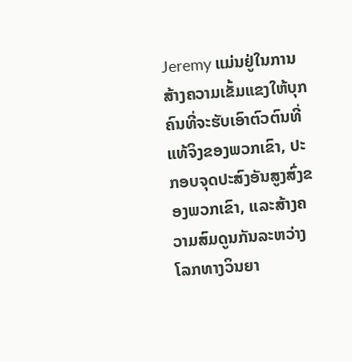Jeremy ແມ່ນຢູ່ໃນການສ້າງຄວາມເຂັ້ມແຂງໃຫ້ບຸກຄົນທີ່ຈະຮັບເອົາຕົວຕົນທີ່ແທ້ຈິງຂອງພວກເຂົາ, ປະກອບຈຸດປະສົງອັນສູງສົ່ງຂອງພວກເຂົາ, ແລະສ້າງຄວາມສົມດູນກັນລະຫວ່າງໂລກທາງວິນຍາ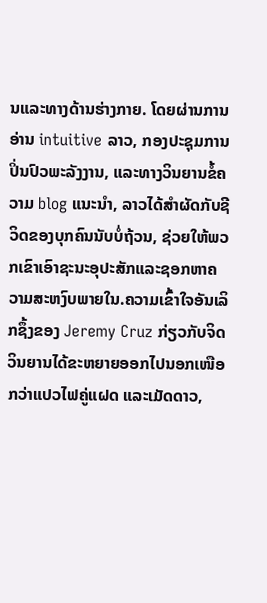ນແລະທາງດ້ານຮ່າງກາຍ. ໂດຍຜ່ານການອ່ານ intuitive ລາວ, ກອງປະຊຸມການປິ່ນປົວພະລັງງານ, ແລະທາງວິນຍານຂໍ້ຄວາມ blog ແນະນໍາ, ລາວໄດ້ສໍາຜັດກັບຊີວິດຂອງບຸກຄົນນັບບໍ່ຖ້ວນ, ຊ່ວຍໃຫ້ພວກເຂົາເອົາຊະນະອຸປະສັກແລະຊອກຫາຄວາມສະຫງົບພາຍໃນ.ຄວາມເຂົ້າໃຈອັນເລິກຊຶ້ງຂອງ Jeremy Cruz ກ່ຽວກັບຈິດວິນຍານໄດ້ຂະຫຍາຍອອກໄປນອກເໜືອກວ່າແປວໄຟຄູ່ແຝດ ແລະເມັດດາວ,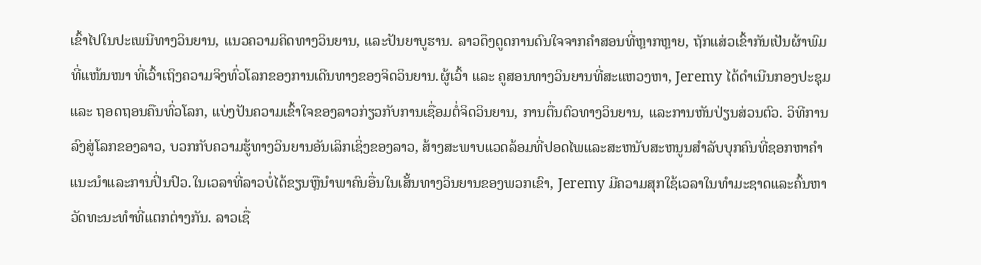ເຂົ້າໄປໃນປະເພນີທາງວິນຍານ, ແນວຄວາມຄິດທາງວິນຍານ, ແລະປັນຍາບູຮານ. ລາວດຶງດູດການດົນໃຈຈາກຄຳສອນທີ່ຫຼາກຫຼາຍ, ຖັກແສ່ວເຂົ້າກັນເປັນຜ້າພົມທີ່ແໜ້ນໜາ ທີ່ເວົ້າເຖິງຄວາມຈິງທົ່ວໂລກຂອງການເດີນທາງຂອງຈິດວິນຍານ.ຜູ້ເວົ້າ ແລະ ຄູສອນທາງວິນຍານທີ່ສະແຫວງຫາ, Jeremy ໄດ້ດໍາເນີນກອງປະຊຸມ ແລະ ຖອດຖອນຄືນທົ່ວໂລກ, ແບ່ງປັນຄວາມເຂົ້າໃຈຂອງລາວກ່ຽວກັບການເຊື່ອມຕໍ່ຈິດວິນຍານ, ການຕື່ນຕົວທາງວິນຍານ, ແລະການຫັນປ່ຽນສ່ວນຕົວ. ວິທີການລົງສູ່ໂລກຂອງລາວ, ບວກກັບຄວາມຮູ້ທາງວິນຍານອັນເລິກເຊິ່ງຂອງລາວ, ສ້າງສະພາບແວດລ້ອມທີ່ປອດໄພແລະສະຫນັບສະຫນູນສໍາລັບບຸກຄົນທີ່ຊອກຫາຄໍາແນະນໍາແລະການປິ່ນປົວ.ໃນເວລາທີ່ລາວບໍ່ໄດ້ຂຽນຫຼືນໍາພາຄົນອື່ນໃນເສັ້ນທາງວິນຍານຂອງພວກເຂົາ, Jeremy ມີຄວາມສຸກໃຊ້ເວລາໃນທໍາມະຊາດແລະຄົ້ນຫາວັດທະນະທໍາທີ່ແຕກຕ່າງກັນ. ລາວເຊື່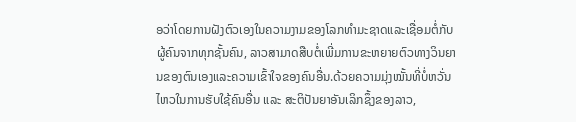ອວ່າໂດຍການຝັງຕົວເອງໃນຄວາມງາມຂອງໂລກທໍາມະຊາດແລະເຊື່ອມຕໍ່ກັບຜູ້ຄົນຈາກທຸກຊັ້ນຄົນ, ລາວສາມາດສືບຕໍ່ເພີ່ມການຂະຫຍາຍຕົວທາງວິນຍານຂອງຕົນເອງແລະຄວາມເຂົ້າໃຈຂອງຄົນອື່ນ.ດ້ວຍຄວາມມຸ່ງໝັ້ນທີ່ບໍ່ຫວັ່ນໄຫວໃນການຮັບໃຊ້ຄົນອື່ນ ແລະ ສະຕິປັນຍາອັນເລິກຊຶ້ງຂອງລາວ,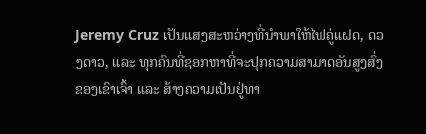Jeremy Cruz ເປັນແສງສະຫວ່າງທີ່ນຳພາໃຫ້ໄຟຄູ່ແຝດ, ດວງດາວ, ແລະ ທຸກຄົນທີ່ຊອກຫາທີ່ຈະປຸກຄວາມສາມາດອັນສູງສົ່ງຂອງເຂົາເຈົ້າ ແລະ ສ້າງຄວາມເປັນຢູ່ທາ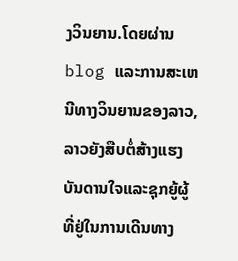ງວິນຍານ.ໂດຍຜ່ານ blog ແລະການສະເຫນີທາງວິນຍານຂອງລາວ, ລາວຍັງສືບຕໍ່ສ້າງແຮງບັນດານໃຈແລະຊຸກຍູ້ຜູ້ທີ່ຢູ່ໃນການເດີນທາງ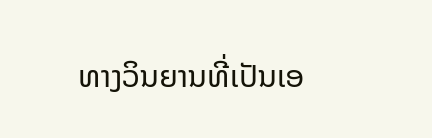ທາງວິນຍານທີ່ເປັນເອ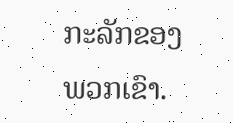ກະລັກຂອງພວກເຂົາ.